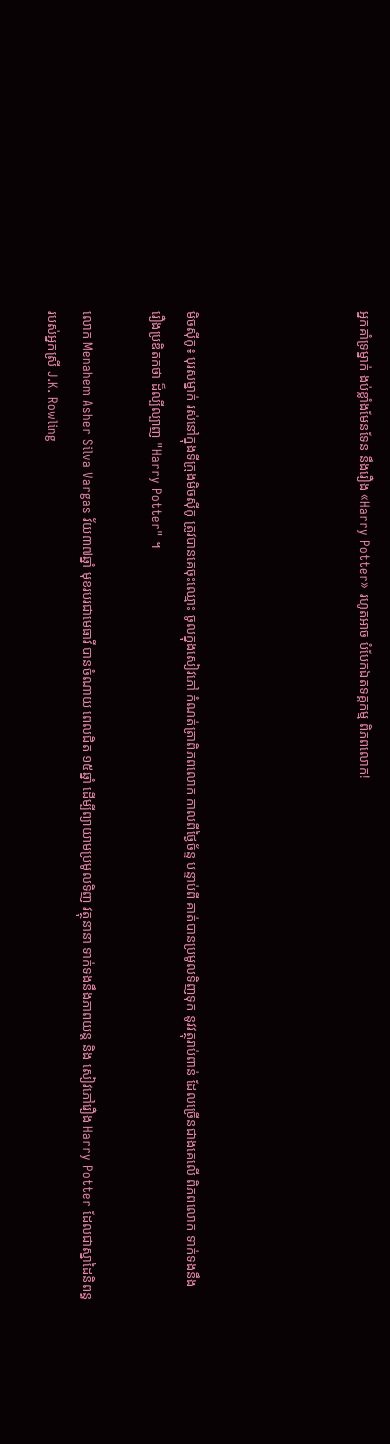អ្នកគាំទ្រម្នាក់ ងប់ខ្លាំងមែនទែន នឹងរឿង «Harry Potter» រហូតអាច បំបែកឯតទគ្គកម្ម ពិភពលោក!




មិចស៊ីកូ៖ បុរសម្នាក់ រស់នៅក្នុងទីក្រុងមិចស៊ីកូ ត្រូវបានគេចុះឈ្មោះ ចូលក្នុងសៀវភៅ កំណត់ត្រាពិភពលោក កាលពីថ្ងៃច័ន្ទ បន្ទាប់ពី គាត់បានប្រមូលទិញទុក នូវវត្ថុរាប់ពាន់ ដែលច្រើនជាងគេលើ ពិភពលោក ទាក់ទងនឹង រឿងប្រឌិតកថា ដ៏ល្បីល្បាញ "Harry Potter" ។

លោក Menahem Asher Silva Vargas វ័យ៣៧ឆ្នាំ មុខរបរជាមេធាវី បានចំណាយ ពេលជិត ១៥ឆ្នាំ ដើម្បីព្យាយាមប្រមូលទិញ វត្ថុនានា ទាក់ទងនឹងភាពយន្ត និង សៀវភៅរឿង Harry Potter ដែលជាស្នាដៃនិពន្ធរបស់អ្នកស្រី J.K. Rowling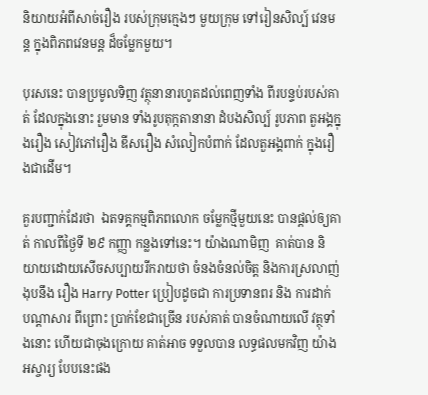និយាយអំពីសាច់រឿង របស់ក្រុមក្មេងៗ មួយក្រុម ទៅរៀនសិល្ប៍ វេនមន្ត ក្នុងពិភពវេនមន្ត ដ៏ចម្លែកមួយ។

បុរសនេះ បានប្រមូលទិញ វត្ថុនានារហូតដល់ពេញទាំង ពីរបន្ទប់របស់គាត់ ដែលក្នុងនោះ រួមមាន ទាំងរូបតុក្កតានានា ដំបងសិល្ប៍ រូបភាព តួអង្គក្នុងរឿង សៀវភៅរឿង ឌីសរឿង សំលៀកបំពាក់ ដែលតួអង្គពាក់ ក្នុងរឿងជាដើម។

គួរបញ្ជាក់ដែរថា  ឯតទគ្គកម្មពិភពលោក ចម្លែកថ្មីមួយនេះ បានផ្តល់ឲ្យគាត់ កាលពីថ្ងៃទី ២៩ កញ្ញា កន្លងទៅនេះ។ យ៉ាងណាមិញ  គាត់បាន និយាយដោយសើចសប្បាយរីករាយថា ចំនងចំនល់ចិត្ត និងការស្រលាញ់ងុបនឹង រឿង Harry Potter ប្រៀបដូចជា ការប្រទានពរ និង ការដាក់ បណ្តាសារ ពីព្រោះ ប្រាក់ខែជាច្រើន របស់គាត់ បានចំណាយលើ វត្ថុទាំងនោះ ហើយជាចុងក្រោយ គាត់អាច ទទួលបាន លទ្ធផលមកវិញ យ៉ាងអស្ចារ្យ បែបនេះផង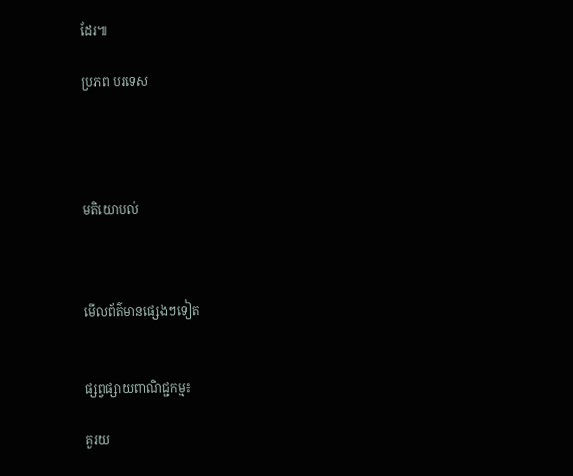ដែរ៕

ប្រភព បរទេស




មតិយោបល់



មើលព័ត៌មានផ្សេងៗទៀត


ផ្សព្វផ្សាយពាណិជ្ជកម្ម៖

គួរយ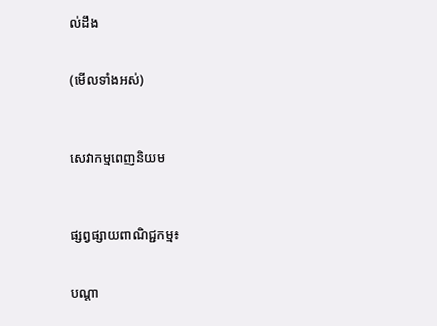ល់ដឹង


(មើលទាំងអស់)



សេវាកម្មពេញនិយម



ផ្សព្វផ្សាយពាណិជ្ជកម្ម៖


បណ្តា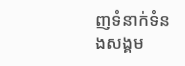ញទំនាក់ទំនងសង្គម